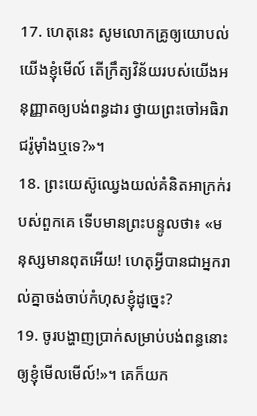17. ហេតុនេះ សូមលោកគ្រូឲ្យយោបល់យើងខ្ញុំមើល៍ តើក្រឹត្យវិន័យរបស់យើងអនុញ្ញាតឲ្យបង់ពន្ធដារ ថ្វាយព្រះចៅអធិរាជរ៉ូម៉ាំងឬទេ?»។
18. ព្រះយេស៊ូឈ្វេងយល់គំនិតអាក្រក់របស់ពួកគេ ទើបមានព្រះបន្ទូលថា៖ «មនុស្សមានពុតអើយ! ហេតុអ្វីបានជាអ្នករាល់គ្នាចង់ចាប់កំហុសខ្ញុំដូច្នេះ?
19. ចូរបង្ហាញប្រាក់សម្រាប់បង់ពន្ធនោះឲ្យខ្ញុំមើលមើល៍!»។ គេក៏យក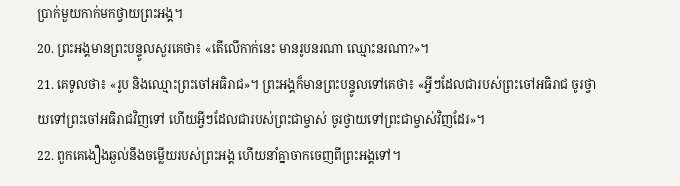ប្រាក់មួយកាក់មកថ្វាយព្រះអង្គ។
20. ព្រះអង្គមានព្រះបន្ទូលសួរគេថា៖ «តើលើកាក់នេះ មានរូបនរណា ឈ្មោះនរណា?»។
21. គេទូលថា៖ «រូប និងឈ្មោះព្រះចៅអធិរាជ»។ ព្រះអង្គក៏មានព្រះបន្ទូលទៅគេថា៖ «អ្វីៗដែលជារបស់ព្រះចៅអធិរាជ ចូរថ្វាយទៅព្រះចៅអធិរាជវិញទៅ ហើយអ្វីៗដែលជារបស់ព្រះជាម្ចាស់ ចូរថ្វាយទៅព្រះជាម្ចាស់វិញដែរ»។
22. ពួកគេងឿងឆ្ងល់នឹងចម្លើយរបស់ព្រះអង្គ ហើយនាំគ្នាចាកចេញពីព្រះអង្គទៅ។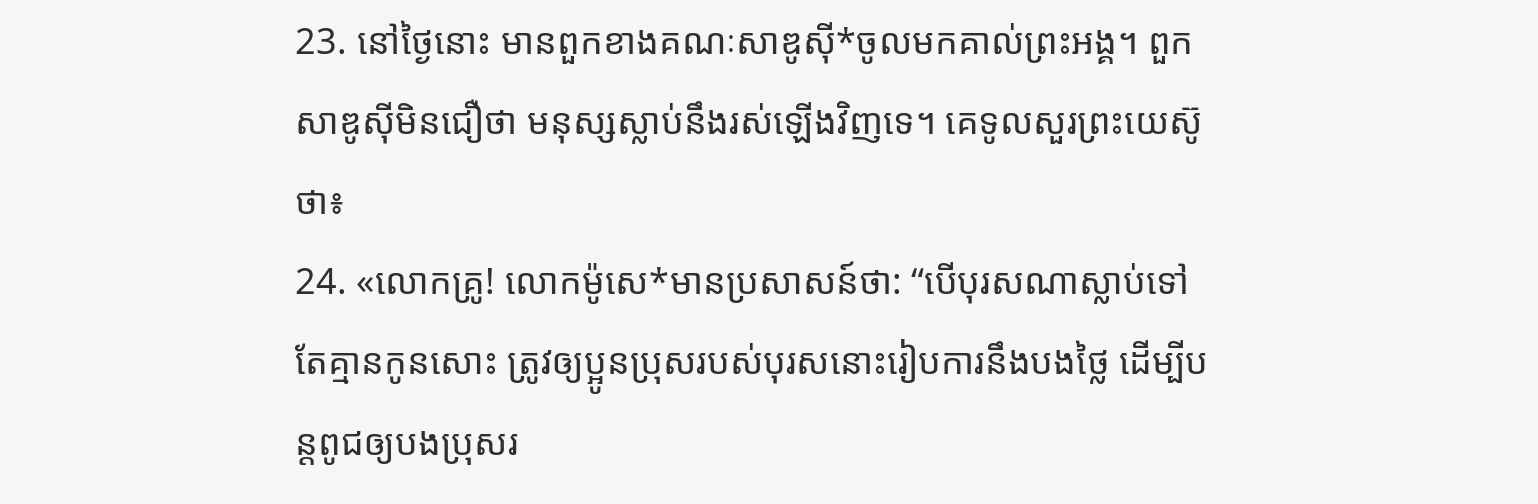23. នៅថ្ងៃនោះ មានពួកខាងគណៈសាឌូស៊ី*ចូលមកគាល់ព្រះអង្គ។ ពួកសាឌូស៊ីមិនជឿថា មនុស្សស្លាប់នឹងរស់ឡើងវិញទេ។ គេទូលសួរព្រះយេស៊ូថា៖
24. «លោកគ្រូ! លោកម៉ូសេ*មានប្រសាសន៍ថា: “បើបុរសណាស្លាប់ទៅ តែគ្មានកូនសោះ ត្រូវឲ្យប្អូនប្រុសរបស់បុរសនោះរៀបការនឹងបងថ្លៃ ដើម្បីបន្ដពូជឲ្យបងប្រុសរ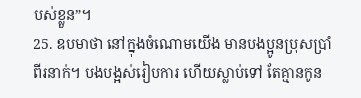បស់ខ្លួន”។
25. ឧបមាថា នៅក្នុងចំណោមយើង មានបងប្អូនប្រុសប្រាំពីរនាក់។ បងបង្អស់រៀបការ ហើយស្លាប់ទៅ តែគ្មានកូន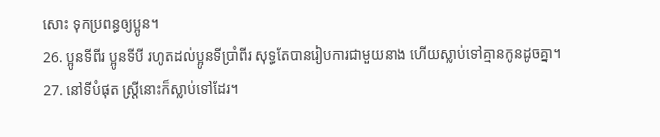សោះ ទុកប្រពន្ធឲ្យប្អូន។
26. ប្អូនទីពីរ ប្អូនទីបី រហូតដល់ប្អូនទីប្រាំពីរ សុទ្ធតែបានរៀបការជាមួយនាង ហើយស្លាប់ទៅគ្មានកូនដូចគ្នា។
27. នៅទីបំផុត ស្ត្រីនោះក៏ស្លាប់ទៅដែរ។